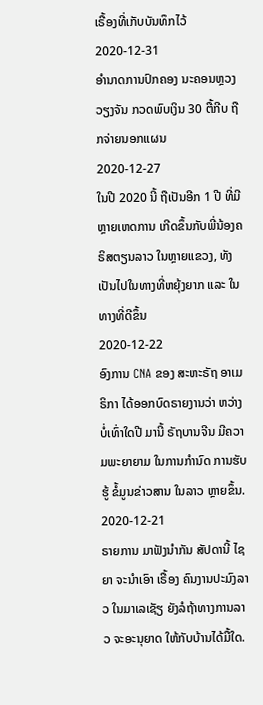ເຣື້ອງທີ່ເກັບບັນທຶກໄວ້
2020-12-31
ອຳນາດການປົກຄອງ ນະຄອນຫຼວງວຽງຈັນ ກວດພົບເງິນ 30 ຕື້ກີບ ຖືກຈ່າຍນອກແຜນ
2020-12-27
ໃນປີ 2020 ນີ້ ຖືເປັນອີກ 1 ປີ ທີ່ມີຫຼາຍເຫດການ ເກີດຂຶ້ນກັບພີ່ນ້ອງຄຣິສຕຽນລາວ ໃນຫຼາຍແຂວງ, ທັງເປັນໄປໃນທາງທີ່ຫຍຸ້ງຍາກ ແລະ ໃນທາງທີ່ດີຂຶ້ນ
2020-12-22
ອົງການ CNA ຂອງ ສະຫະຣັຖ ອາເມຣິກາ ໄດ້ອອກບົດຣາຍງານວ່າ ຫວ່າງບໍ່ເທົ່າໃດປີ ມານີ້ ຣັຖບານຈີນ ມີຄວາມພະຍາຍາມ ໃນການກຳນົດ ການຮັບຮູ້ ຂໍ້ມູນຂ່າວສານ ໃນລາວ ຫຼາຍຂຶ້ນ.
2020-12-21
ຣາຍການ ມາຟັງນຳກັນ ສັປດານີ້ ໄຊຍາ ຈະນຳເອົາ ເຣື້ອງ ຄົນງານປະມົງລາວ ໃນມາເລເຊັຽ ຍັງລໍຖ້າທາງການລາວ ຈະອະນຸຍາດ ໃຫ້ກັບບ້ານໄດ້ມື້ໃດ.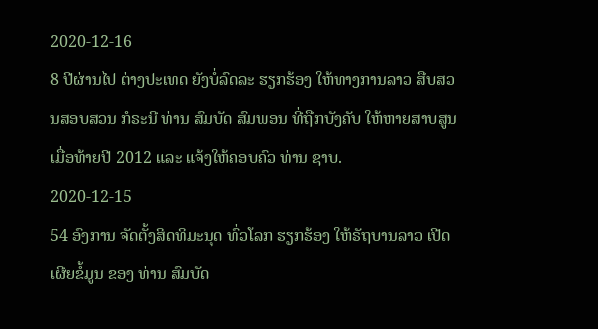2020-12-16
8 ປີຜ່ານໄປ ຕ່າງປະເທດ ຍັງບໍ່ລົດລະ ຮຽກຮ້ອງ ໃຫ້ທາງການລາວ ສືບສວນສອບສວນ ກໍຣະນີ ທ່ານ ສົມບັດ ສົມພອນ ທີ່ຖືກບັງຄັບ ໃຫ້ຫາຍສາບສູນ ເມື່ອທ້າຍປີ 2012 ແລະ ແຈ້ງໃຫ້ຄອບຄົວ ທ່ານ ຊາບ.
2020-12-15
54 ອົງການ ຈັດຕັ້ງສິດທິມະນຸດ ທົ່ວໂລກ ຮຽກຮ້ອງ ໃຫ້ຣັຖບານລາວ ເປີດເຜີຍຂໍ້ມູນ ຂອງ ທ່ານ ສົມບັດ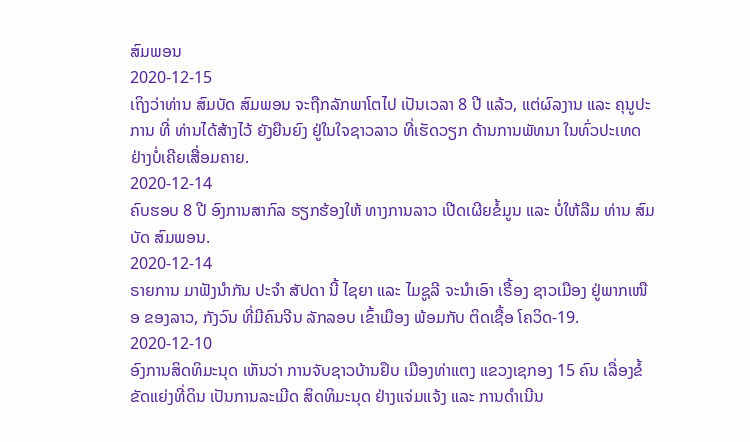ສົມພອນ
2020-12-15
ເຖິງວ່າທ່ານ ສົມບັດ ສົມພອນ ຈະຖືກລັກພາໂຕໄປ ເປັນເວລາ 8 ປີ ແລ້ວ, ແຕ່ຜົລງານ ແລະ ຄຸນູປະການ ທີ່ ທ່ານໄດ້ສ້າງໄວ້ ຍັງຍືນຍົງ ຢູ່ໃນໃຈຊາວລາວ ທີ່ເຮັດວຽກ ດ້ານການພັທນາ ໃນທົ່ວປະເທດ ຢ່າງບໍ່ເຄີຍເສື່ອມຄາຍ.
2020-12-14
ຄົບຮອບ 8 ປີ ອົງການສາກົລ ຮຽກຮ້ອງໃຫ້ ທາງການລາວ ເປີດເຜີຍຂໍ້ມູນ ແລະ ບໍ່ໃຫ້ລືມ ທ່ານ ສົມບັດ ສົມພອນ.
2020-12-14
ຣາຍການ ມາຟັງນຳກັນ ປະຈຳ ສັປດາ ນີ້ ໄຊຍາ ແລະ ໄມຊູລີ ຈະນຳເອົາ ເຣື້ອງ ຊາວເມືອງ ຢູ່ພາກເໜືອ ຂອງລາວ, ກັງວົນ ທີ່ມີຄົນຈີນ ລັກລອບ ເຂົ້າເມືອງ ພ້ອມກັບ ຕິດເຊື້ອ ໂຄວິດ-19.
2020-12-10
ອົງການສິດທິມະນຸດ ເຫັນວ່າ ການຈັບຊາວບ້ານຢຶບ ເມືອງທ່າແຕງ ແຂວງເຊກອງ 15 ຄົນ ເລື່ອງຂໍ້ຂັດແຍ່ງທີ່ດິນ ເປັນການລະເມີດ ສິດທິມະນຸດ ຢ່າງແຈ່ມແຈ້ງ ແລະ ການດຳເນີນ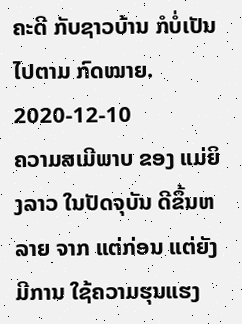ຄະດີ ກັບຊາວບ້ານ ກໍບໍ່ເປັນໄປຕາມ ກົດໝາຍ.
2020-12-10
ຄວາມສເມີພາບ ຂອງ ແມ່ຍິງລາວ ໃນປັດຈຸບັນ ດີຂຶ້ນຫລາຍ ຈາກ ແຕ່ກ່ອນ ແຕ່ຍັງມີການ ໃຊ້ຄວາມຮຸນແຮງ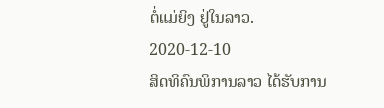ຕໍ່ແມ່ຍິງ ຢູ່ໃນລາວ.
2020-12-10
ສິດທິຄົນພິການລາວ ໄດ້ຮັບການ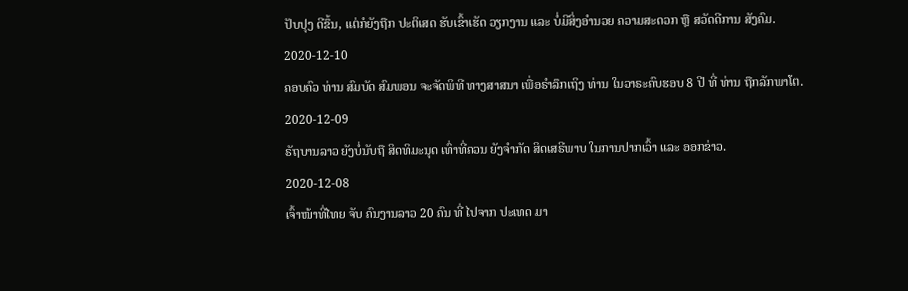ປັບປຸງ ດີຂຶ້ນ, ແຕ່ກໍຍັງຖືກ ປະຕິເສດ ຮັບເຂົ້າເຮັດ ວຽກງານ ແລະ ບໍ່ມີສິ່ງອໍານວຍ ຄວາມສະດວກ ຫຼື ສວັດດີການ ສັງຄົມ.
2020-12-10
ຄອບຄົວ ທ່ານ ສົມບັດ ສົມພອນ ຈະຈັດພິທີ ທາງສາສນາ ເພື່ອຣຳລຶກເຖິງ ທ່ານ ໃນວາຣະຄົບຮອບ 8 ປີ ທີ່ ທ່ານ ຖືກລັກພາໂຕ.
2020-12-09
ຣັຖບານລາວ ຍັງບໍ່ນັບຖື ສິດທິມະນຸດ ເທົ່າທີ່ຄວນ ຍັງຈຳກັດ ສິດເສຣີພາບ ໃນການປາກເວົ້າ ແລະ ອອກຂ່າວ.
2020-12-08
ເຈົ້າໜ້າທີ່ໄທຍ ຈັບ ຄົນງານລາວ 20 ຄົນ ທີ່ ໄປຈາກ ປະເທດ ມາ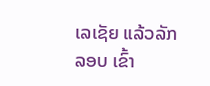ເລເຊັຍ ແລ້ວລັກລອບ ເຂົ້າ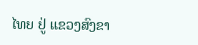ໄທຍ ຢູ່ ແຂວງສົງຂາ